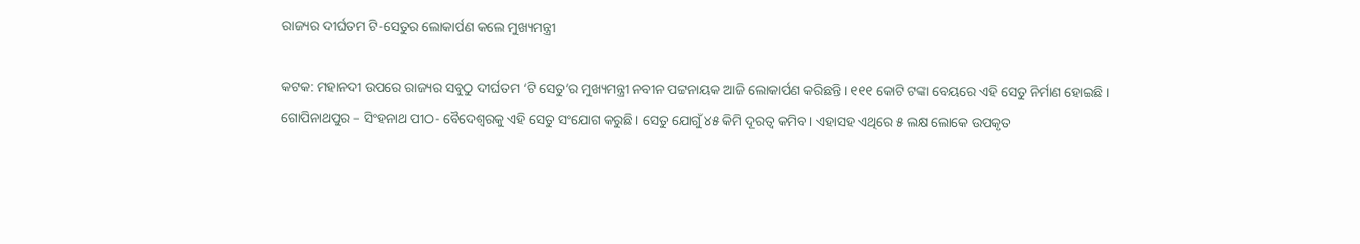ରାଜ୍ୟର ଦୀର୍ଘତମ ଟି-ସେତୁର ଲୋକାର୍ପଣ କଲେ ମୁଖ୍ୟମନ୍ତ୍ରୀ

କଟକ: ମହାନଦୀ ଉପରେ ରାଜ୍ୟର ସବୁଠୁ ଦୀର୍ଘତମ ‘ଟି ସେତୁ’ର ମୁଖ୍ୟମନ୍ତ୍ରୀ ନବୀନ ପଟ୍ଟନାୟକ ଆଜି ଲୋକାର୍ପଣ କରିଛନ୍ତି। ୧୧୧ କୋଟି ଟଙ୍କା ବେୟରେ ଏହି ସେତୁ ନିର୍ମାଣ ହୋଇଛି । ଗୋପିନାଥପୁର – ସିଂହନାଥ ପୀଠ- ବୈଦେଶ୍ୱରକୁ ଏହି ସେତୁ ସଂଯୋଗ କରୁଛି। ସେତୁ ଯୋଗୁଁ ୪୫ କିମି ଦୂରତ୍ୱ କମିବ। ଏହାସହ ଏଥିରେ ୫ ଲକ୍ଷ ଲୋକେ ଉପକୃତ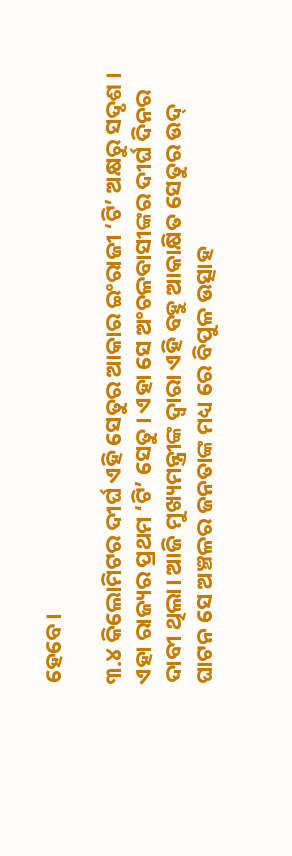ହେବେ।

୩.୪ କିଲୋମିଟର ଦୀର୍ଘ ଏହି ସେତୁର ଆକାର ଇଂରାଜୀ ‘ଟି’ ଅକ୍ଷରୁ ସଦୃଶ । ଏହା ରାଜ୍ୟର ପ୍ରଥମ ‘ଟି’ ସେତୁ । ଏହା ସେ ଅଂଚଳବାସୀଙ୍କର ଦୀର୍ଘ ଦିନର ଦାବୀ ଥିଲା। ଆଜି ମୁଖ୍ୟମନ୍ତ୍ରୀଙ୍କ ଦ୍ବାରା ଏହି ବହୁ ଆକାକ୍ଷିତ ସେତୁର ଉଦ୍ ଘାଟନ ସେ ଅଞ୍ଚଳର ଜନତାଙ୍କ ମଧ୍ୟ ରେ ବିପୁଳ ଉତ୍ସାହ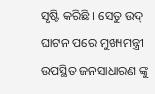ସୃଷ୍ଟି କରିଛି । ସେତୁ ଉଦ୍ ଘାଟନ ପରେ ମୁଖ୍ୟମନ୍ତ୍ରୀ ଉପସ୍ଥିତ ଜନସାଧାରଣ ଙ୍କୁ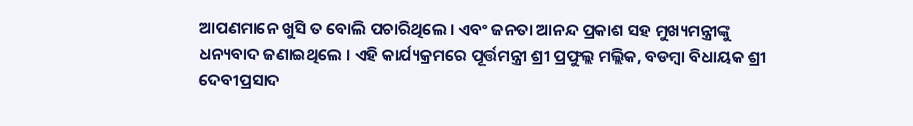ଆପଣମାନେ ଖୁସି ତ ବୋଲି ପଚାରିଥିଲେ । ଏବଂ ଜନତା ଆନନ୍ଦ ପ୍ରକାଶ ସହ ମୁଖ୍ୟମନ୍ତ୍ରୀଙ୍କୁ ଧନ୍ୟବାଦ ଜଣାଇଥିଲେ । ଏହି କାର୍ଯ୍ୟକ୍ରମରେ ପୂର୍ତ୍ତମନ୍ତ୍ରୀ ଶ୍ରୀ ପ୍ରଫୁଲ୍ଲ ମଲ୍ଲିକ, ବଡମ୍ବା ବିଧାୟକ ଶ୍ରୀ ଦେବୀପ୍ରସାଦ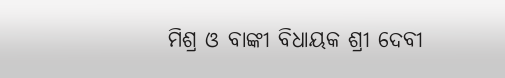ମିଶ୍ର ଓ ବାଙ୍କୀ ବିଧାୟକ ଶ୍ରୀ ଦେବୀ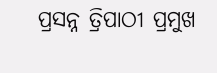ପ୍ରସନ୍ନ ତ୍ରିପାଠୀ ପ୍ରମୁଖ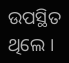ଉପସ୍ଥିତ ଥିଲେ ।